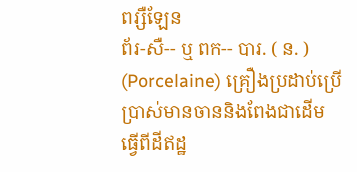ពរ្សឺឡែន
ព័រ-សឺ-- ឬ ពក-- បារ. ( ន. ) (Porcelaine) គ្រឿងប្រដាប់ប្រើប្រាស់មានចាននិងពែងជាដើម ធ្វើពីដីឥដ្ឋ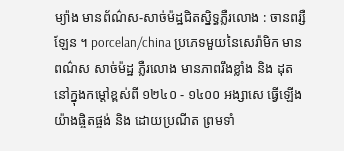ម្យ៉ាង មានព័ណ៌ស-សាច់ម៉ដ្ឋជិតស្និទ្ធភ្លឺរលោង : ចានពរ្សឺឡែន ។ porcelan/china ប្រភេទមួយនៃសេរ៉ាមិក មានពណ៌ស សាច់ម៉ដ្ឋ ភ្លឺរលោង មានភាពរឹងខ្លាំង និង ដុតនៅក្នុងកម្ដៅខ្ពស់ពី ១២៤០ - ១៤០០ អង្សាសេ ធ្វើឡើងយ៉ាងផ្ចិតផ្ចង់ និង ដោយប្រណីត ព្រមទាំ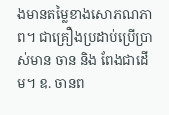ងមានតម្លៃខាងសោភណភាព។ ជាគ្រឿងប្រដាប់ប្រើប្រាស់មាន ចាន និង ពែងជាដើម។ ឧ. ចានព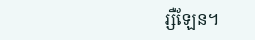រ្សឺឡែន។